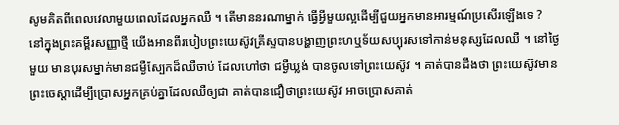សូមគិតពីពេលវេលាមួយពេលដែលអ្នកឈឺ ។ តើមាននរណាម្នាក់ ធ្វើអ្វីមួយល្អដើម្បីជួយអ្នកមានអារម្មណ៍ប្រសើរឡើងទេ ?
នៅក្នុងព្រះគម្ពីរសញ្ញាថ្មី យើងអានពីរបៀបព្រះយេស៊ូវគ្រីស្ទបានបង្ហាញព្រះហឬទ័យសប្បុរសទៅកាន់មនុស្សដែលឈឺ ។ នៅថ្ងៃមួយ មានបុរសម្នាក់មានជម្ងឺស្បែកដ៏ឈឺចាប់ ដែលហៅថា ជម្ងឺឃ្លង់ បានចូលទៅព្រះយេស៊ូវ ។ គាត់បានដឹងថា ព្រះយេស៊ូវមានព្រះចេស្ដាដើម្បីប្រោសអ្នកគ្រប់គ្នាដែលឈឺឲ្យជា គាត់បានជឿថាព្រះយេស៊ូវ អាចប្រោសគាត់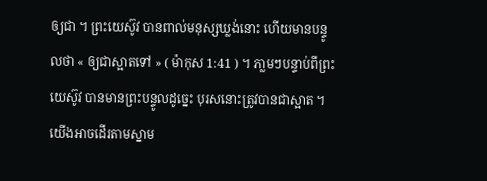ឲ្យជា ។ ព្រះយេស៊ូវ បានពាល់មនុស្សឃ្លង់នោះ ហើយមានបន្ទូលថា « ឲ្យជាស្អាតទៅ » ( ម៉ាកុស 1:41 ) ។ ភា្លមៗបន្ទាប់ពីព្រះយេស៊ូវ បានមានព្រះបន្ទូលដូច្នេះ បុរសនោះត្រូវបានជាស្អាត ។
យើងអាចដើរតាមស្នាម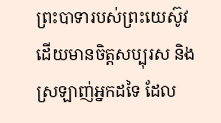ព្រះបាទារបស់ព្រះយេស៊ូវ ដើយមានចិត្តសប្បុរស និងស្រឡាញ់អ្នកដទៃ ដែល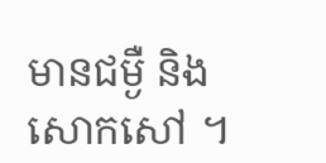មានជម្ងឺ និងសោកសៅ ។